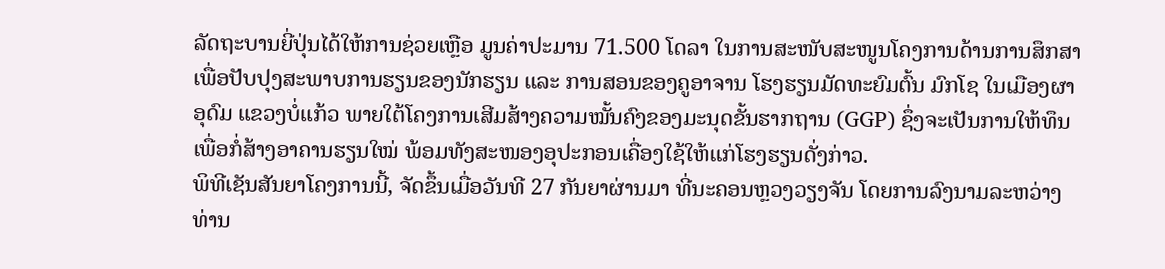ລັດຖະບານຍີ່ປຸ່ນໄດ້ໃຫ້ການຊ່ວຍເຫຼືອ ມູນຄ່າປະມານ 71.500 ໂດລາ ໃນການສະໜັບສະໜູນໂຄງການດ້ານການສຶກສາ ເພື່ອປັບປຸງສະພາບການຮຽນຂອງນັກຮຽນ ແລະ ການສອນຂອງຄູອາຈານ ໂຮງຮຽນມັດທະຍົມຕົ້ນ ມົກໂຊ ໃນເມືອງຜາອຸດົມ ແຂວງບໍ່ແກ້ວ ພາຍໃຕ້ໂຄງການເສີມສ້າງຄວາມໝັ້ນຄົງຂອງມະນຸດຂັ້ນຮາກຖານ (GGP) ຊຶ່ງຈະເປັນການໃຫ້ທຶນ ເພື່ອກໍ່ສ້າງອາຄານຮຽນໃໝ່ ພ້ອມທັງສະໜອງອຸປະກອນເຄື່ອງໃຊ້ໃຫ້ແກ່ໂຮງຮຽນດັ່ງກ່າວ.
ພິທີເຊັນສັນຍາໂຄງການນີ້, ຈັດຂຶ້ນເມື່ອວັນທີ 27 ກັນຍາຜ່ານມາ ທີ່ນະຄອນຫຼວງວຽງຈັນ ໂດຍການລົງນາມລະຫວ່າງ ທ່ານ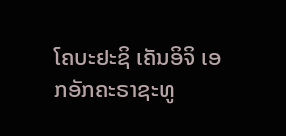ໂຄບະຢະຊິ ເຄັນອິຈິ ເອກອັກຄະຣາຊະທູ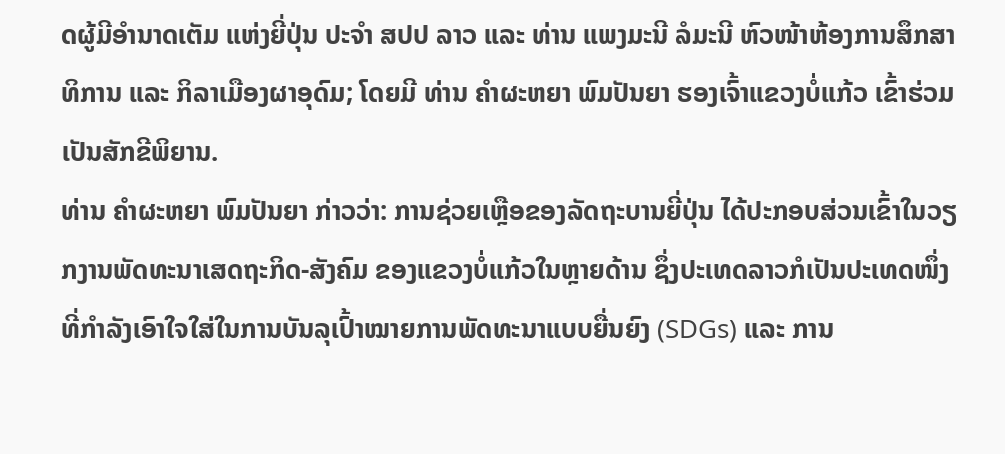ດຜູ້ມີອໍານາດເຕັມ ແຫ່ງຍີ່ປຸ່ນ ປະຈໍາ ສປປ ລາວ ແລະ ທ່ານ ແພງມະນີ ລໍມະນີ ຫົວໜ້າຫ້ອງການສຶກສາທິການ ແລະ ກິລາເມືອງຜາອຸດົມ; ໂດຍມີ ທ່ານ ຄໍາຜະຫຍາ ພົມປັນຍາ ຮອງເຈົ້າແຂວງບໍ່ແກ້ວ ເຂົ້າຮ່ວມເປັນສັກຂີພິຍານ.
ທ່ານ ຄໍາຜະຫຍາ ພົມປັນຍາ ກ່າວວ່າ: ການຊ່ວຍເຫຼືອຂອງລັດຖະບານຍີ່ປຸ່ນ ໄດ້ປະກອບສ່ວນເຂົ້າໃນວຽກງານພັດທະນາເສດຖະກິດ-ສັງຄົມ ຂອງແຂວງບໍ່ແກ້ວໃນຫຼາຍດ້ານ ຊຶ່ງປະເທດລາວກໍເປັນປະເທດໜຶ່ງທີ່ກຳລັງເອົາໃຈໃສ່ໃນການບັນລຸເປົ້າໝາຍການພັດທະນາແບບຍື່ນຍົງ (SDGs) ແລະ ການ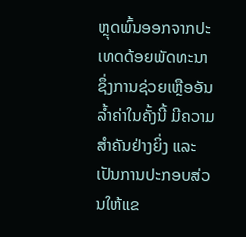ຫຼຸດພົ້ນອອກຈາກປະເທດດ້ອຍພັດທະນາ ຊຶ່ງການຊ່ວຍເຫຼືອອັນລໍ້າຄ່າໃນຄັ້ງນີ້ ມີຄວາມສຳຄັນຢ່າງຍິ່ງ ແລະ ເປັນການປະກອບສ່ວນໃຫ້ແຂ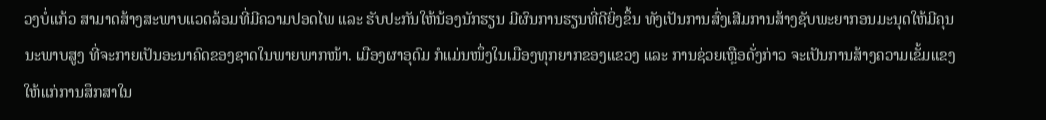ວງບໍ່ແກ້ວ ສາມາດສ້າງສະພາບແວດລ້ອມທີ່ມີຄວາມປອດໄພ ແລະ ຮັບປະກັນໃຫ້ນ້ອງນັກຮຽນ ມີຜົນການຮຽນທີ່ດີຍິ່ງຂຶ້ນ ທັງເປັນການສົ່ງເສີມການສ້າງຊັບພະຍາກອນມະນຸດໃຫ້ມີຄຸນນະພາບສູງ ທີ່ຈະກາຍເປັນອະນາຄົດຂອງຊາດໃນພາຍພາກໜ້າ. ເມືອງຜາອຸດົມ ກໍແມ່ນໜຶ່ງໃນເມືອງທຸກຍາກຂອງແຂວງ ແລະ ການຊ່ວຍເຫຼືອດັ່ງກ່າວ ຈະເປັນການສ້າງຄວາມເຂັ້ມແຂງໃຫ້ແກ່ການສຶກສາໃນ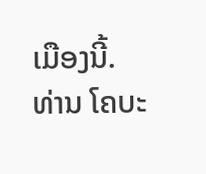ເມືອງນີ້.
ທ່ານ ໂຄບະ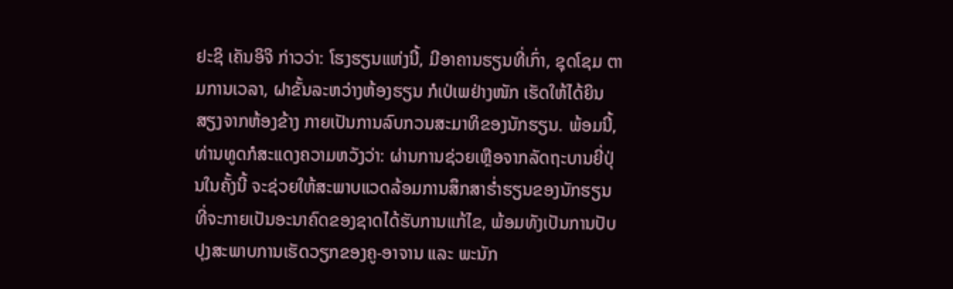ຢະຊິ ເຄັນອິຈິ ກ່າວວ່າ: ໂຮງຮຽນແຫ່ງນີ້, ມີອາຄານຮຽນທີ່ເກົ່າ, ຊຸດໂຊມ ຕາມການເວລາ, ຝາຂັ້ນລະຫວ່າງຫ້ອງຮຽນ ກໍເປ່ເພຢ່າງໜັກ ເຮັດໃຫ້ໄດ້ຍິນສຽງຈາກຫ້ອງຂ້າງ ກາຍເປັນການລົບກວນສະມາທິຂອງນັກຮຽນ. ພ້ອມນີ້, ທ່ານທູດກໍສະແດງຄວາມຫວັງວ່າ: ຜ່ານການຊ່ວຍເຫຼືອຈາກລັດຖະບານຍີ່ປຸ່ນໃນຄັ້ງນີ້ ຈະຊ່ວຍໃຫ້ສະພາບແວດລ້ອມການສຶກສາຮໍ່າຮຽນຂອງນັກຮຽນ ທີ່ຈະກາຍເປັນອະນາຄົດຂອງຊາດໄດ້ຮັບການແກ້ໄຂ, ພ້ອມທັງເປັນການປັບປຸງສະພາບການເຮັດວຽກຂອງຄູ-ອາຈານ ແລະ ພະນັກ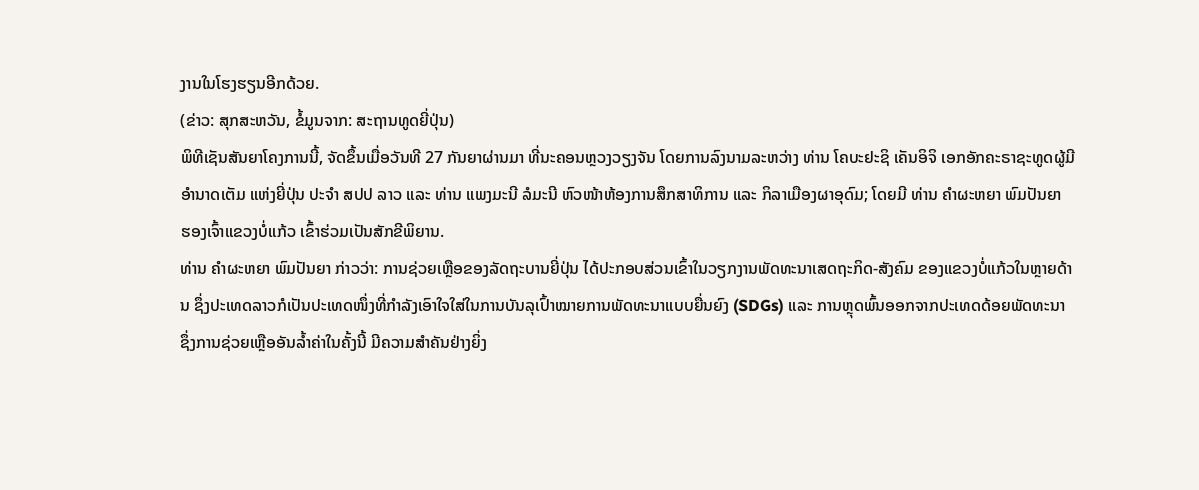ງານໃນໂຮງຮຽນອີກດ້ວຍ.
(ຂ່າວ: ສຸກສະຫວັນ, ຂໍ້ມູນຈາກ: ສະຖານທູດຍີ່ປຸ່ນ)
ພິທີເຊັນສັນຍາໂຄງການນີ້, ຈັດຂຶ້ນເມື່ອວັນທີ 27 ກັນຍາຜ່ານມາ ທີ່ນະຄອນຫຼວງວຽງຈັນ ໂດຍການລົງນາມລະຫວ່າງ ທ່ານ ໂຄບະຢະຊິ ເຄັນອິຈິ ເອກອັກຄະຣາຊະທູດຜູ້ມີອໍານາດເຕັມ ແຫ່ງຍີ່ປຸ່ນ ປະຈໍາ ສປປ ລາວ ແລະ ທ່ານ ແພງມະນີ ລໍມະນີ ຫົວໜ້າຫ້ອງການສຶກສາທິການ ແລະ ກິລາເມືອງຜາອຸດົມ; ໂດຍມີ ທ່ານ ຄໍາຜະຫຍາ ພົມປັນຍາ ຮອງເຈົ້າແຂວງບໍ່ແກ້ວ ເຂົ້າຮ່ວມເປັນສັກຂີພິຍານ.
ທ່ານ ຄໍາຜະຫຍາ ພົມປັນຍາ ກ່າວວ່າ: ການຊ່ວຍເຫຼືອຂອງລັດຖະບານຍີ່ປຸ່ນ ໄດ້ປະກອບສ່ວນເຂົ້າໃນວຽກງານພັດທະນາເສດຖະກິດ-ສັງຄົມ ຂອງແຂວງບໍ່ແກ້ວໃນຫຼາຍດ້ານ ຊຶ່ງປະເທດລາວກໍເປັນປະເທດໜຶ່ງທີ່ກຳລັງເອົາໃຈໃສ່ໃນການບັນລຸເປົ້າໝາຍການພັດທະນາແບບຍື່ນຍົງ (SDGs) ແລະ ການຫຼຸດພົ້ນອອກຈາກປະເທດດ້ອຍພັດທະນາ ຊຶ່ງການຊ່ວຍເຫຼືອອັນລໍ້າຄ່າໃນຄັ້ງນີ້ ມີຄວາມສຳຄັນຢ່າງຍິ່ງ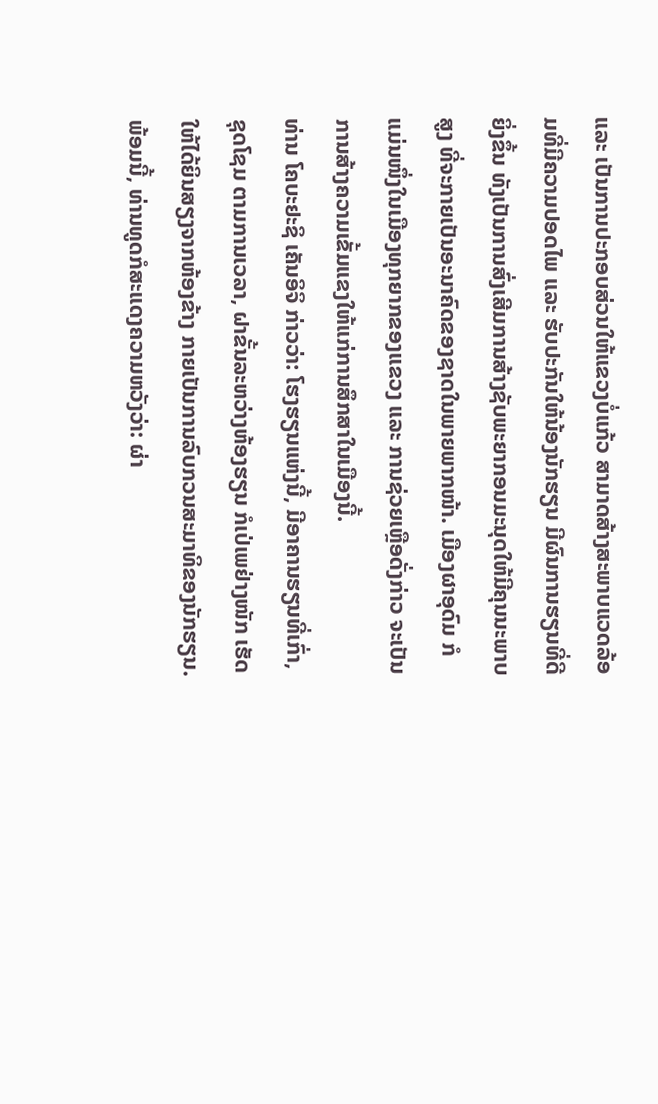ແລະ ເປັນການປະກອບສ່ວນໃຫ້ແຂວງບໍ່ແກ້ວ ສາມາດສ້າງສະພາບແວດລ້ອມທີ່ມີຄວາມປອດໄພ ແລະ ຮັບປະກັນໃຫ້ນ້ອງນັກຮຽນ ມີຜົນການຮຽນທີ່ດີຍິ່ງຂຶ້ນ ທັງເປັນການສົ່ງເສີມການສ້າງຊັບພະຍາກອນມະນຸດໃຫ້ມີຄຸນນະພາບສູງ ທີ່ຈະກາຍເປັນອະນາຄົດຂອງຊາດໃນພາຍພາກໜ້າ. ເມືອງຜາອຸດົມ ກໍແມ່ນໜຶ່ງໃນເມືອງທຸກຍາກຂອງແຂວງ ແລະ ການຊ່ວຍເຫຼືອດັ່ງກ່າວ ຈະເປັນການສ້າງຄວາມເຂັ້ມແຂງໃຫ້ແກ່ການສຶກສາໃນເມືອງນີ້.
ທ່ານ ໂຄບະຢະຊິ ເຄັນອິຈິ ກ່າວວ່າ: ໂຮງຮຽນແຫ່ງນີ້, ມີອາຄານຮຽນທີ່ເກົ່າ, ຊຸດໂຊມ ຕາມການເວລາ, ຝາຂັ້ນລະຫວ່າງຫ້ອງຮຽນ ກໍເປ່ເພຢ່າງໜັກ ເຮັດໃຫ້ໄດ້ຍິນສຽງຈາກຫ້ອງຂ້າງ ກາຍເປັນການລົບກວນສະມາທິຂອງນັກຮຽນ. ພ້ອມນີ້, ທ່ານທູດກໍສະແດງຄວາມຫວັງວ່າ: ຜ່າ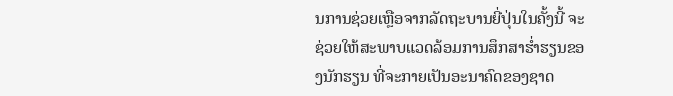ນການຊ່ວຍເຫຼືອຈາກລັດຖະບານຍີ່ປຸ່ນໃນຄັ້ງນີ້ ຈະຊ່ວຍໃຫ້ສະພາບແວດລ້ອມການສຶກສາຮໍ່າຮຽນຂອງນັກຮຽນ ທີ່ຈະກາຍເປັນອະນາຄົດຂອງຊາດ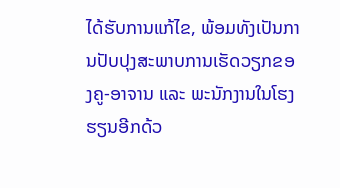ໄດ້ຮັບການແກ້ໄຂ, ພ້ອມທັງເປັນການປັບປຸງສະພາບການເຮັດວຽກຂອງຄູ-ອາຈານ ແລະ ພະນັກງານໃນໂຮງຮຽນອີກດ້ວ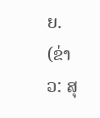ຍ.
(ຂ່າວ: ສຸ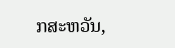ກສະຫວັນ,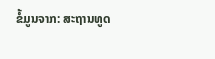ຂໍ້ມູນຈາກ: ສະຖານທູດ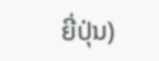ຍີ່ປຸ່ນ)